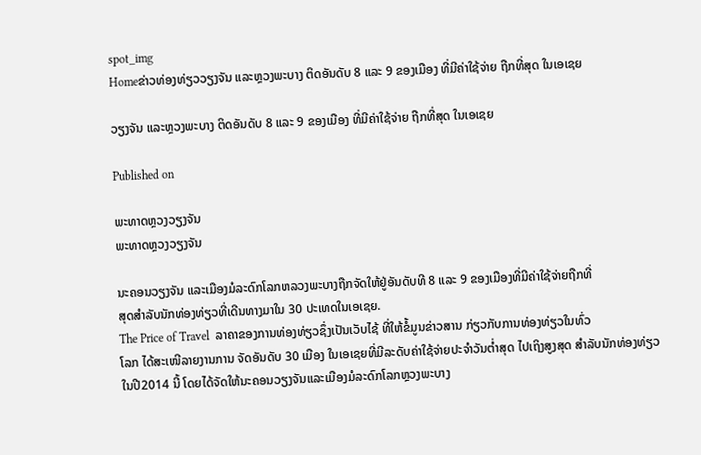spot_img
Homeຂ່າວທ່ອງທ່ຽວວຽງຈັນ ແລະຫຼວງພະບາງ ຕິດອັນດັບ 8 ແລະ 9 ຂອງເມືອງ ທີ່ມີຄ່າໃຊ້ຈ່າຍ ຖືກທີ່ສຸດ ໃນເອເຊຍ

ວຽງຈັນ ແລະຫຼວງພະບາງ ຕິດອັນດັບ 8 ແລະ 9 ຂອງເມືອງ ທີ່ມີຄ່າໃຊ້ຈ່າຍ ຖືກທີ່ສຸດ ໃນເອເຊຍ

Published on

ພະທາດຫຼວງວຽງຈັນ
ພະທາດຫຼວງວຽງຈັນ

ນະຄອນວຽງຈັນ ແລະເມືອງມໍລະດົກໂລກຫລວງພະບາງຖືກຈັດໃຫ້ຢູ່ອັນດັບທີ 8 ແລະ 9 ຂອງເມືອງທີ່ມີຄ່າໃຊ້ຈ່າຍຖືກທີ່
ສຸດສຳລັບນັກທ່ອງທ່ຽວທີ່ເດີນທາງມາໃນ 30 ປະເທດໃນເອເຊຍ.
The Price of Travel  ລາຄາຂອງການທ່ອງທ່ຽວຊຶ່ງເປັນເວັບໄຊ້ ທີ່ໃຫ້ຂໍ້ມູນຂ່າວສານ ກ່ຽວກັບການທ່ອງທ່ຽວໃນທົ່ວ
ໂລກ ໄດ້ສະເໜີລາຍງານການ ຈັດອັນດັບ 30 ເມືອງ ໃນເອເຊຍທີ່ມີລະດັບຄ່າໃຊ້ຈ່າຍປະຈຳວັນຕ່ຳສຸດ ໄປເຖິງສູງສຸດ ສຳລັບນັກທ່ອງທ່ຽວໃນປີ2014 ນີ້ ໂດຍໄດ້ຈັດໃຫ້ນະຄອນວຽງຈັນແລະເມືອງມໍລະດົກໂລກຫຼວງພະບາງ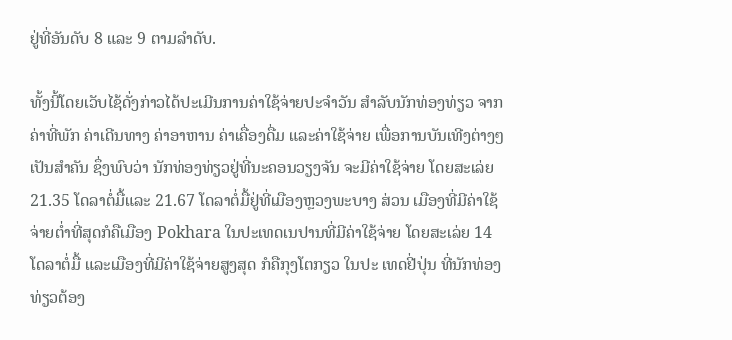ຢູ່ທີ່ອັນດັບ 8 ແລະ 9 ຕາມລຳດັບ.

ທັ້ງນີ້ໂດຍເວັບໄຊ້ດັ່ງກ່າວໄດ້ປະເມີນການຄ່າໃຊ້ຈ່າຍປະຈຳວັນ ສຳລັບນັກທ່ອງທ່ຽວ ຈາກຄ່າທີ່ພັກ ຄ່າເດີນທາງ ຄ່າອາຫານ ຄ່າເຄື່ອງດື່ມ ແລະຄ່າໃຊ້ຈ່າຍ ເພື່ອການບັນເທີງຕ່າງໆເປັນສຳຄັນ ຊຶ່ງພົບວ່າ ນັກທ່ອງທ່ຽວຢູ່ທີ່ນະຄອນວຽງຈັນ ຈະມີຄ່າໃຊ້ຈ່າຍ ໂດຍສະເລ່ຍ 21.35 ໂດລາຕໍ່ມື້ແລະ 21.67 ໂດລາຕໍ່ມື້ຢູ່ທີ່ເມືອງຫຼວງພະບາງ ສ່ວນ ເມືອງທີ່ມີຄ່າໃຊ້ຈ່າຍຕ່ຳທີ່ສຸດກໍຄືເມືອງ Pokhara ໃນປະເທດເນປານທີ່ມີຄ່າໃຊ້ຈ່າຍ ໂດຍສະເລ່ຍ 14 ໂດລາຕໍ່ມື້ ແລະເມືອງທີ່ມີຄ່າໃຊ້ຈ່າຍສູງສຸດ ກໍຄືກຸງໂຕກຽວ ໃນປະ ເທດຢີ່ປຸ່ນ ທີ່ນັກທ່ອງທ່ຽວຕ້ອງ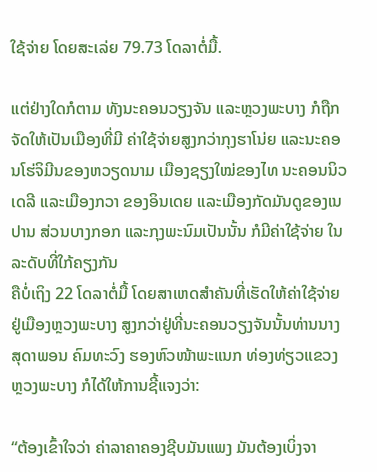ໃຊ້ຈ່າຍ ໂດຍສະເລ່ຍ 79.73 ໂດລາຕໍ່ມື້.

ແຕ່ຢ່າງໃດກໍຕາມ ທັງນະຄອນວຽງຈັນ ແລະຫຼວງພະບາງ ກໍຖືກຈັດໃຫ້ເປັນເມືອງທີ່ມີ ຄ່າໃຊ້ຈ່າຍສູງກວ່າກຸງຮາໂນ່ຍ ແລະນະຄອນໂຮ່ຈິມີນຂອງຫວຽດນາມ ເມືອງຊຽງໃໝ່ຂອງໄທ ນະຄອນນິວເດລີ ແລະເມືອງກວາ ຂອງອິນເດຍ ແລະເມືອງກັດມັນດູຂອງເນປານ ສ່ວນບາງກອກ ແລະກຸງພະນົມເປັນນັ້ນ ກໍມີຄ່າໃຊ້ຈ່າຍ ໃນລະດັບທີ່ໃກ້ຄຽງກັນ
ຄືບໍ່ເຖິງ 22 ໂດລາຕໍ່ມື້ ໂດຍສາເຫດສຳຄັນທີ່ເຮັດໃຫ້ຄ່າໃຊ້ຈ່າຍຢູ່ເມືອງຫຼວງພະບາງ ສູງກວ່າຢູ່ທີ່ນະຄອນວຽງຈັນນັ້ນທ່ານນາງສຸດາພອນ ຄົມທະວົງ ຮອງຫົວໜ້າພະແນກ ທ່ອງທ່ຽວແຂວງຫຼວງພະບາງ ກໍໄດ້ໃຫ້ການຊີ້ແຈງວ່າ:

“ຕ້ອງເຂົ້າໃຈວ່າ ຄ່າລາຄາຄອງຊີບມັນແພງ ມັນຕ້ອງເບິ່ງຈາ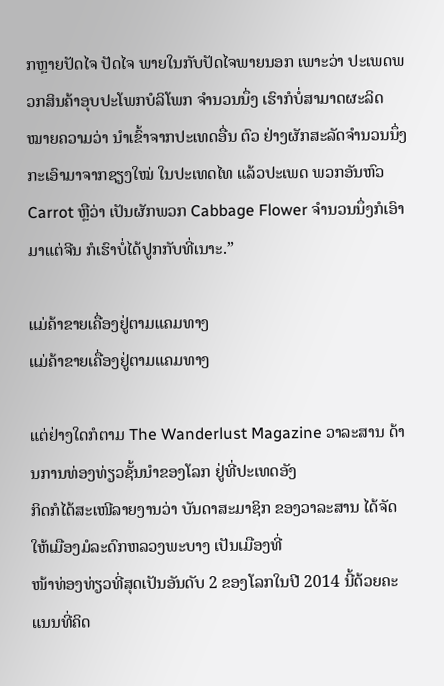ກຫຼາຍປັດໄຈ ປັດໄຈ ພາຍໃນກັບປັດໄຈພາຍນອກ ເພາະວ່າ ປະເພດພວກສິນຄ້າອຸບປະໂພກບໍລິໂພກ ຈຳນວນນຶ່ງ ເຮົາກໍບໍ່ສາມາດຜະລິດ ໝາຍຄວາມວ່າ ນຳເຂົ້າຈາກປະເທດອື່ນ ຕົວ ຢ່າງຜັກສະລັດຈຳນວນນຶ່ງ ກະເອົາມາຈາກຊຽງໃໝ່ ໃນປະເທດໄທ ແລ້ວປະເພດ ພວກອັນຫົວ Carrot ຫຼືວ່າ ເປັນຜັກພວກ Cabbage Flower ຈຳນວນນຶ່ງກໍເອົາ
ມາແຕ່ຈີນ ກໍເຮົາບໍ່ໄດ້ປູກກັບທີ່ເນາະ.”

ແມ່ຄ້າຂາຍເຄື່ອງຢູ່ຕາມແຄມທາງ
ແມ່ຄ້າຂາຍເຄື່ອງຢູ່ຕາມແຄມທາງ

ແຕ່ຢ່າງໃດກໍຕາມ The Wanderlust Magazine ວາລະສານ ດ້ານການທ່ອງທ່ຽວຊັ້ນນຳຂອງໂລກ ຢູ່ທີ່ປະເທດອັງ
ກິດກໍໄດ້ສະເໜີລາຍງານວ່າ ບັນດາສະມາຊິກ ຂອງວາລະສານ ໄດ້ຈັດໃຫ້ເມືອງມໍລະດົກຫລວງພະບາງ ເປັນເມືອງທີ່
ໜ້າທ່ອງທ່ຽວທີ່ສຸດເປັນອັນດັບ 2 ຂອງໂລກໃນປີ 2014 ນີ້ດ້ວຍຄະແນນທີ່ຄິດ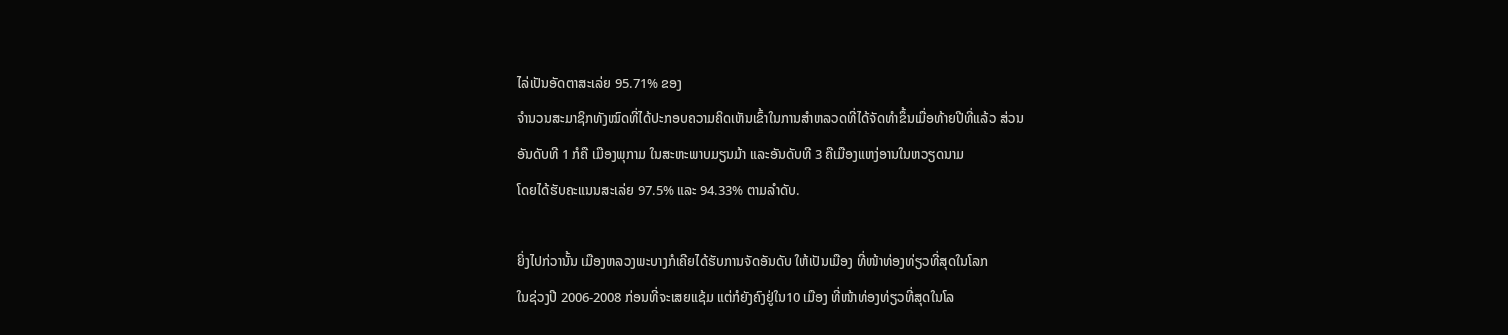ໄລ່ເປັນອັດຕາສະເລ່ຍ 95.71% ຂອງ
ຈຳນວນສະມາຊິກທັງໝົດທີ່ໄດ້ປະກອບຄວາມຄິດເຫັນເຂົ້າໃນການສຳຫລວດທີ່ໄດ້ຈັດທຳຂຶ້ນເມື່ອທ້າຍປີທີ່ແລ້ວ ສ່ວນ
ອັນດັບທີ 1 ກໍຄື ເມືອງພຸກາມ ໃນສະຫະພາບມຽນມ້າ ແລະອັນດັບທີ 3 ຄືເມືອງແຫງ່ອານໃນຫວຽດນາມ
ໂດຍໄດ້ຮັບຄະແນນສະເລ່ຍ 97.5% ແລະ 94.33% ຕາມລຳດັບ.

ຍິ່ງໄປກ່ວານັ້ນ ເມືອງຫລວງພະບາງກໍເຄີຍໄດ້ຮັບການຈັດອັນດັບ ໃຫ້ເປັນເມືອງ ທີ່ໜ້າທ່ອງທ່ຽວທີ່ສຸດໃນໂລກ
ໃນຊ່ວງປີ 2006-2008 ກ່ອນທີ່ຈະເສຍແຊ້ມ ແຕ່ກໍຍັງຄົງຢູ່ໃນ10 ເມືອງ ທີ່ໜ້າທ່ອງທ່ຽວທີ່ສຸດໃນໂລ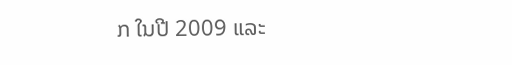ກ ໃນປີ 2009 ແລະ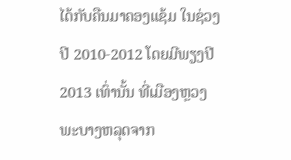ໄດ້ກັບຄືນມາຄອງແຊ້ມ ໃນຊ່ວງປີ 2010-2012 ໂດຍມີພຽງປີ 2013 ເທົ່ານັ້ນ ທີ່ເມືອງຫຼວງພະບາງຫລຸດຈາກ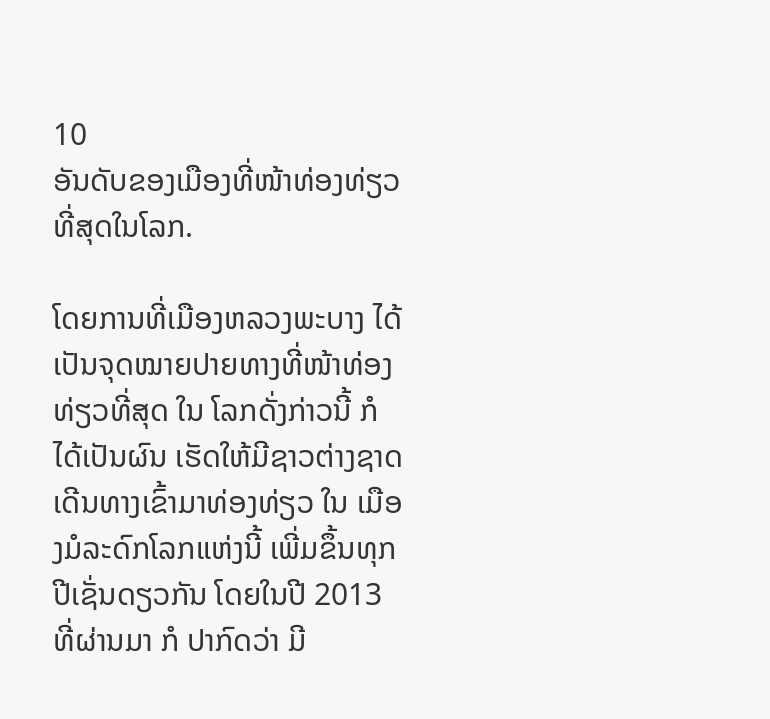10
ອັນດັບຂອງເມືອງທີ່ໜ້າທ່ອງທ່ຽວທີ່ສຸດໃນໂລກ.

ໂດຍການທີ່ເມືອງຫລວງພະບາງ ໄດ້ເປັນຈຸດໝາຍປາຍທາງທີ່ໜ້າທ່ອງທ່ຽວທີ່ສຸດ ໃນ ໂລກດັ່ງກ່າວນີ້ ກໍໄດ້ເປັນຜົນ ເຮັດໃຫ້ມີຊາວຕ່າງຊາດ ເດີນທາງເຂົ້າມາທ່ອງທ່ຽວ ໃນ ເມືອງມໍລະດົກໂລກແຫ່ງນີ້ ເພີ່ມຂຶ້ນທຸກປີເຊັ່ນດຽວກັນ ໂດຍໃນປີ 2013 ທີ່ຜ່ານມາ ກໍ ປາກົດວ່າ ມີ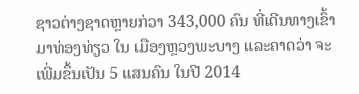ຊາວຕ່າງຊາດຫຼາຍກ່ວາ 343,000 ຄົນ ທີ່ເດີນທາງເຂົ້າມາທ່ອງທ່ຽວ ໃນ ເມືອງຫຼວງພະບາງ ແລະຄາດວ່າ ຈະເພີ່ມຂຶ້ນເປັນ 5 ແສນຄົນ ໃນປີ 2014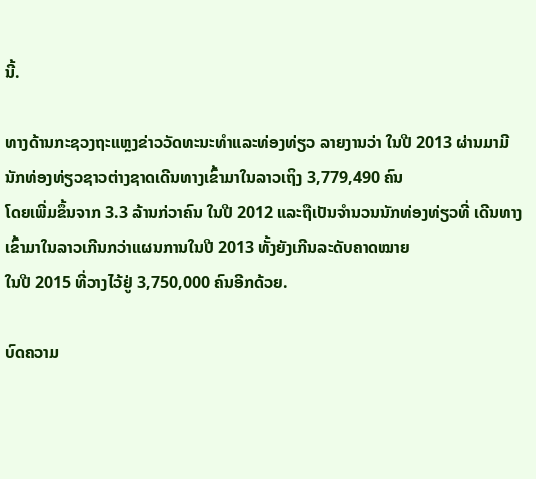ນີ້.

ທາງດ້ານກະຊວງຖະແຫຼງຂ່າວວັດທະນະທຳແລະທ່ອງທ່ຽວ ລາຍງານວ່າ ໃນປີ 2013 ຜ່ານມາມີນັກທ່ອງທ່ຽວຊາວຕ່າງຊາດເດີນທາງເຂົ້າມາໃນລາວເຖິງ 3,779,490 ຄົນ
ໂດຍເພີ່ມຂຶ້ນຈາກ 3.3 ລ້ານກ່ວາຄົນ ໃນປີ 2012 ແລະຖືເປັນຈຳນວນນັກທ່ອງທ່ຽວທີ່ ເດີນທາງເຂົ້າມາໃນລາວເກີນກວ່າແຜນການໃນປີ 2013 ທັ້ງຍັງເກີນລະດັບຄາດໝາຍ
ໃນປີ 2015 ທີ່ວາງໄວ້ຢູ່ 3,750,000 ຄົນອີກດ້ວຍ.

ບົດຄວາມ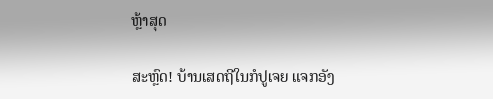ຫຼ້າສຸດ

ສະຫຼົດ! ບ້ານເສດຖີໃນກໍປູເຈຍ ແຈກອັງ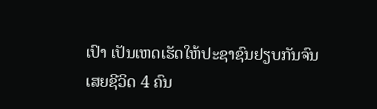ເປົາ ເປັນເຫດເຮັດໃຫ້ປະຊາຊົນຢຽບກັນຈົນເສຍຊີວິດ 4 ຄົນ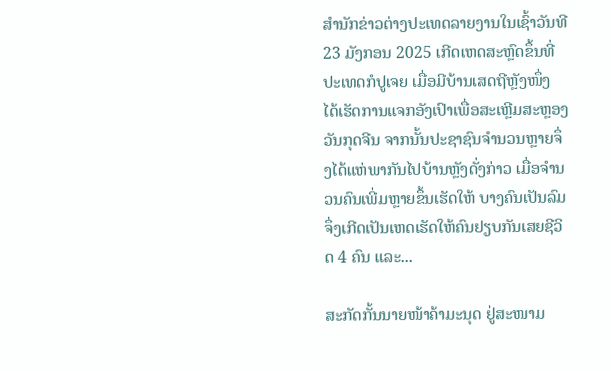ສຳນັກຂ່າວຕ່າງປະເທດລາຍງານໃນເຊົ້າວັນທີ 23 ມັງກອນ 2025 ເກີດເຫດສະຫຼົດຂຶ້ນທີ່ປະເທດກໍປູເຈຍ ເມື່ອມີບ້ານເສດຖີຫຼັງໜຶ່ງ ໄດ້ເຮັດການແຈກອັງເປົາເພື່ອສະເຫຼີມສະຫຼອງວັນກຸດຈີນ ຈາກນັ້ນປະຊາຊົນຈຳນວນຫຼາຍຈຶ່ງໄດ້ແຫ່ພາກັນໄປບ້ານຫຼັງດັ່ງກ່າວ ເມື່ອຈຳນວນຄົນເພີ່ມຫຼາຍຂຶ້ນເຮັດໃຫ້ ບາງຄົນເປັນລົມ ຈຶ່ງເກີດເປັນເຫດເຮັດໃຫ້ຄົນຢຽບກັນເສຍຊີວິດ 4 ຄົນ ແລະ...

ສະກັດກັ້ນນາຍໜ້າຄ້າມະນຸດ ຢູ່ສະໜາມ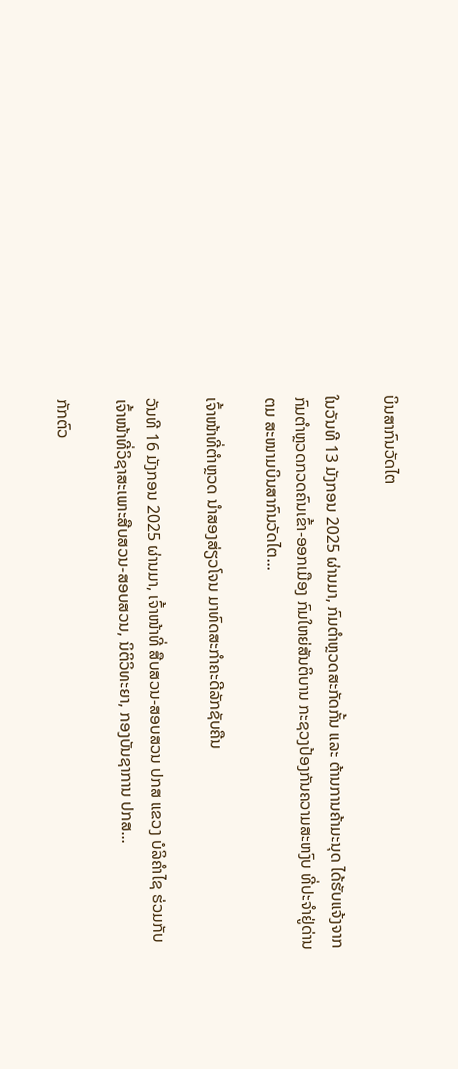ບິນສາກົນວັດໄຕ

ໃນວັນທີ 13 ມັງກອນ 2025 ຜ່ານມາ, ກົມຕໍາຫຼວດສະກັດກັ້ນ ແລະ ຕ້ານການຄ້າມະນຸດ ໄດ້ຮັບແຈ້ງຈາກກົມຕໍາຫຼວດກວດຄົນເຂົ້າ-ອອກເມືອງ ກົມໃຫຍ່ສັນຕິບານ ກະຊວງປ້ອງກັນຄວາມສະຫງົບ ທີ່ປະຈຳຢູ່ດ່ານ ຕມ ສະໜາມບິນສາກົນວັດໄຕ...

ເຈົ້າໜ້າທີ່ຕຳຫຼວດ ນຳສອງສ່ຽວໂຈນ ມາທົດສະກຳຄະດີລັກຊັບຄືນ

ວັນທີ 16 ມັງກອນ 2025 ຜ່ານມາ, ເຈົ້າໜ້າທີ່ ສືບສວນ-ສອບສວນ ປກສ ແຂວງ ບໍລິຄຳໄຊ ຮ່ວມກັບເຈົ້າໜ້າທີ່ວິຊາສະເພາະສືບສວນ-ສອບສວນ, ນິຕິວິທະຍາ, ກອງບັນຊາການ ປກສ...

ກັກຕົວ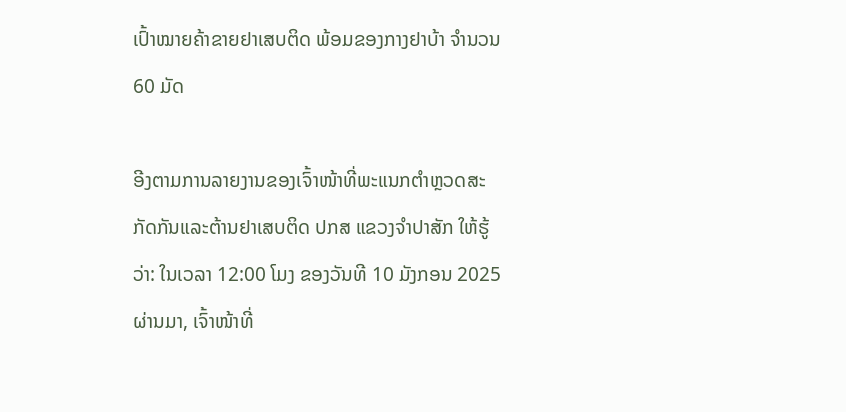ເປົ້າໝາຍຄ້າຂາຍຢາເສບຕິດ ພ້ອມຂອງກາງຢາບ້າ ຈຳນວນ 60 ມັດ

ອີງຕາມການລາຍງານຂອງເຈົ້າໜ້າທີ່ພະແນກຕຳຫຼວດສະກັດກັນແລະຕ້ານຢາເສບຕິດ ປກສ ແຂວງຈຳປາສັກ ໃຫ້ຮູ້ວ່າ: ໃນເວລາ 12:00 ໂມງ ຂອງວັນທີ 10 ມັງກອນ 2025 ຜ່ານມາ, ເຈົ້າໜ້າທີ່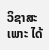ວິຊາສະເພາະ ໄດ້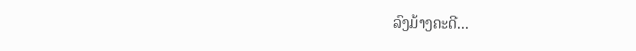ລົງມ້າງຄະດີ...